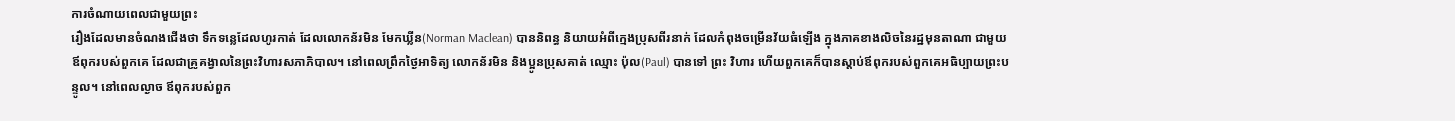ការចំណាយពេលជាមួយព្រះ
រឿងដែលមានចំណងជើងថា ទឹកទន្លេដែលហូរកាត់ ដែលលោកន័រមិន មែកឃ្លីន(Norman Maclean) បាននិពន្ធ និយាយអំពីក្មេងប្រុសពីរនាក់ ដែលកំពុងចម្រើនវ័យធំឡើង ក្នុងភាគខាងលិចនៃរដ្ឋមុនតាណា ជាមួយឪពុករបស់ពួកគេ ដែលជាគ្រូគង្វាលនៃព្រះវិហារសភាភិបាល។ នៅពេលព្រឹកថ្ងៃអាទិត្យ លោកន័រមិន និងប្អូនប្រុសគាត់ ឈ្មោះ ប៉ុល(Paul) បានទៅ ព្រះ វិហារ ហើយពួកគេក៏បានស្តាប់ឪពុករបស់ពួកគេអធិប្បាយព្រះបន្ទូល។ នៅពេលល្ងាច ឪពុករបស់ពួក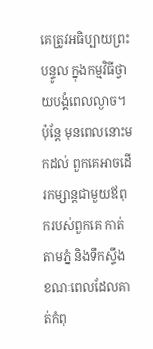គេត្រូវអធិប្បាយព្រះបន្ទូល ក្នុងកម្មវិធីថ្វាយបង្គំពេលល្ងាច។ ប៉ុន្តែ មុនពេលនោះមកដល់ ពួកគេអាចដើរកម្សាន្តជាមួយឪពុករបស់ពួកគេ កាត់តាមភ្នំ និងទឹកស្ទឹង ខណៈពេលដែលគាត់កំពុ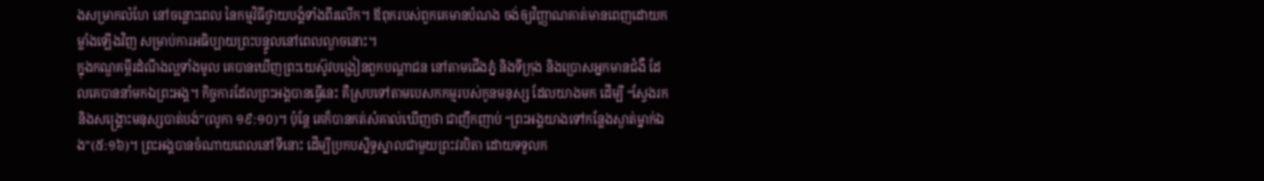ងសម្រាកលំហែ នៅចន្លោះពេល នៃកម្មវិធីថ្វាយបង្គំទាំងពីរលើក។ ឪពុករបស់ពួកគេមានបំណង ចង់ឲ្យវិញ្ញាណគាត់មានពេញដោយកម្លាំងឡើងវិញ សម្រាប់ការអធិប្បាយព្រះបន្ទូលនៅពេលល្ងាចនោះ។
ក្នុងកណ្ឌគម្ពីរដំណឹងល្អទាំងមូល គេបានឃើញព្រះយេស៊ូវបង្រៀនពួកបណ្តាជន នៅតាមជើងភ្នំ និងទីក្រុង និងប្រោសអ្នកមានជំងឺ ដែលគេបាននាំមកឯព្រះអង្គ។ កិច្ចការដែលព្រះអង្គបានធ្វើនេះ គឺស្របទៅតាមបេសកកម្មរបស់កូនមនុស្ស ដែលយាងមក ដើម្បី “ស្វែងរក និងសង្គ្រោះមនុស្សបាត់បង់”(លូកា ១៩:១០)។ ប៉ុន្តែ គេក៏បានកត់សំគាល់ឃើញថា ជាញឹកញាប់ “ព្រះអង្គយាងទៅកន្លែងស្ងាត់ម្នាក់ឯង”(៥:១៦)។ ព្រះអង្គបានចំណាយពេលនៅទីនោះ ដើម្បីប្រកបស្និទ្ធស្នាលជាមួយព្រះវរបិតា ដោយទទួលក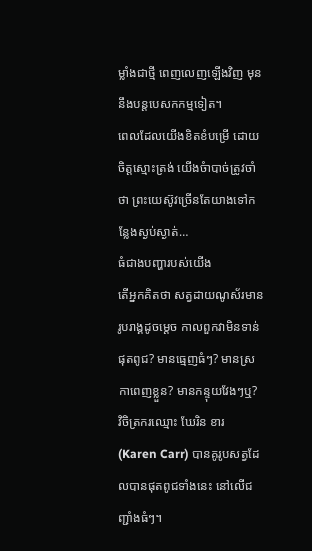ម្លាំងជាថ្មី ពេញលេញឡើងវិញ មុននឹងបន្តបេសកកម្មទៀត។
ពេលដែលយើងខិតខំបម្រើ ដោយចិត្តស្មោះត្រង់ យើងចំាបាច់ត្រូវចាំថា ព្រះយេស៊ូវច្រើនតែយាងទៅកន្លែងស្ងប់ស្ងាត់…
ធំជាងបញ្ហារបស់យើង
តើអ្នកគិតថា សត្វដាយណូស័រមានរូបរាង្គដូចម្តេច កាលពួកវាមិនទាន់ផុតពូជ? មានធ្មេញធំៗ? មានស្រកាពេញខ្លួន? មានកន្ទុយវែងៗឬ? វិចិត្រករឈ្មោះ ឃែរិន ខារ(Karen Carr) បានគូរូបសត្វដែលបានផុតពូជទាំងនេះ នៅលើជញ្ជាំងធំៗ។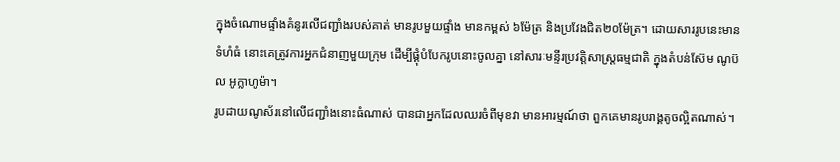ក្នុងចំណោមផ្ទាំងគំនូរលើជញ្ជាំងរបស់គាត់ មានរូបមួយផ្ទាំង មានកម្ពស់ ៦ម៉ែត្រ និងប្រវែងជិត២០ម៉ែត្រ។ ដោយសាររូបនេះមានទំហំធំ នោះគេត្រូវការអ្នកជំនាញមួយក្រុម ដើម្បីផ្គុំបំបែករូបនោះចូលគ្នា នៅសារៈមន្ទីរប្រវត្តិសាស្រ្តធម្មជាតិ ក្នុងតំបន់ស៊ែម ណូប៊ល អូក្លាហូម៉ា។
រូបដាយណូស័រនៅលើជញ្ជាំងនោះធំណាស់ បានជាអ្នកដែលឈរចំពីមុខវា មានអារម្មណ៍ថា ពួកគេមានរូបរាង្គតូចល្អិតណាស់។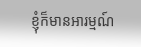ខ្ញុំក៏មានអារម្មណ៍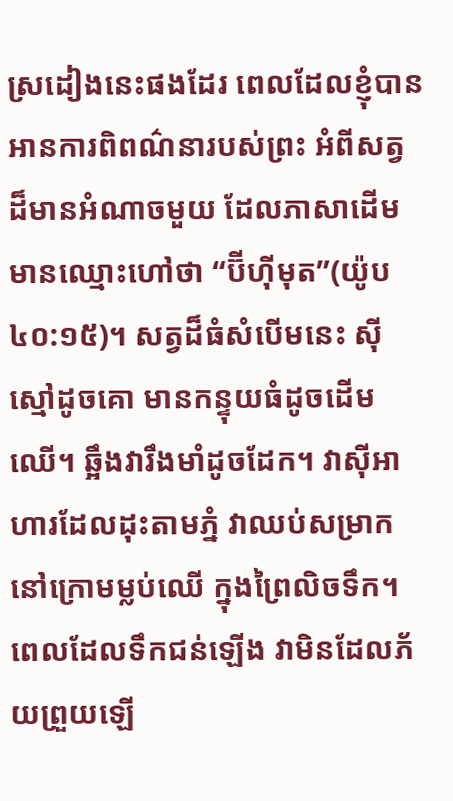ស្រដៀងនេះផងដែរ ពេលដែលខ្ញុំបានអានការពិពណ៌នារបស់ព្រះ អំពីសត្វដ៏មានអំណាចមួយ ដែលភាសាដើមមានឈ្មោះហៅថា “ប៊ីហ៊ីមុត”(យ៉ូប ៤០:១៥)។ សត្វដ៏ធំសំបើមនេះ ស៊ីស្មៅដូចគោ មានកន្ទុយធំដូចដើមឈើ។ ឆ្អឹងវារឹងមាំដូចដែក។ វាស៊ីអាហារដែលដុះតាមភ្នំ វាឈប់សម្រាកនៅក្រោមម្លប់ឈើ ក្នុងព្រៃលិចទឹក។ ពេលដែលទឹកជន់ឡើង វាមិនដែលភ័យព្រួយឡើ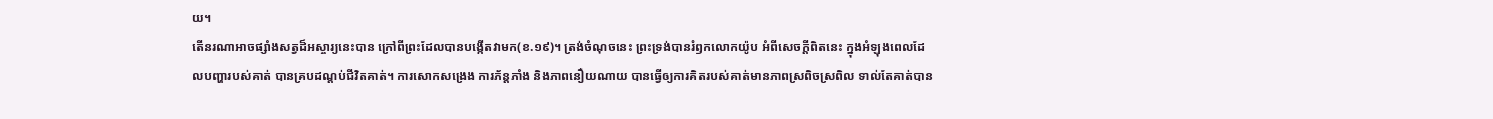យ។
តើនរណាអាចផ្សាំងសត្វដ៏អស្ចារ្យនេះបាន ក្រៅពីព្រះដែលបានបង្កើតវាមក(ខ.១៩)។ ត្រង់ចំណុចនេះ ព្រះទ្រង់បានរំឭកលោកយ៉ូប អំពីសេចក្តីពិតនេះ ក្នុងអំឡុងពេលដែលបញ្ហារបស់គាត់ បានគ្របដណ្តប់ជីវិតគាត់។ ការសោកសង្រេង ការភ័ន្តភាំង និងភាពនឿយណាយ បានធ្វើឲ្យការគិតរបស់គាត់មានភាពស្រពិចស្រពិល ទាល់តែគាត់បាន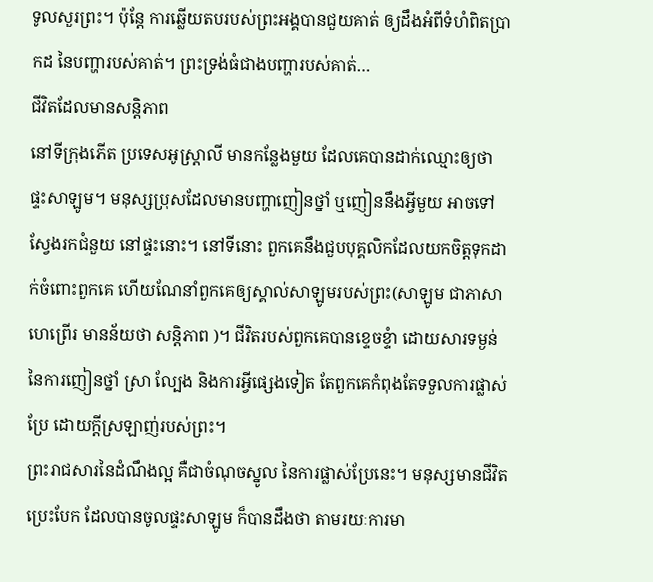ទូលសួរព្រះ។ ប៉ុន្តែ ការឆ្លើយតបរបស់ព្រះអង្គបានជួយគាត់ ឲ្យដឹងអំពីទំហំពិតប្រាកដ នៃបញ្ហារបស់គាត់។ ព្រះទ្រង់ធំជាងបញ្ហារបស់គាត់…
ជីវិតដែលមានសន្តិភាព
នៅទីក្រុងភើត ប្រទេសអូស្រ្តាលី មានកន្លែងមួយ ដែលគេបានដាក់ឈ្មោះឲ្យថា ផ្ទះសាឡូម។ មនុស្សប្រុសដែលមានបញ្ហាញៀនថ្នាំ ឬញៀននឹងអ្វីមួយ អាចទៅស្វែងរកជំនួយ នៅផ្ទះនោះ។ នៅទីនោះ ពួកគេនឹងជួបបុគ្គលិកដែលយកចិត្តទុកដាក់ចំពោះពួកគេ ហើយណែនាំពួកគេឲ្យស្គាល់សាឡូមរបស់ព្រះ(សាឡូម ជាភាសាហេព្រើរ មានន័យថា សន្តិភាព )។ ជីវិតរបស់ពួកគេបានខ្ទេចខ្ទំា ដោយសារទម្ងន់នៃការញៀនថ្នាំ ស្រា ល្បែង និងការអ្វីផ្សេងទៀត តែពួកគេកំពុងតែទទួលការផ្លាស់ប្រែ ដោយក្តីស្រឡាញ់របស់ព្រះ។
ព្រះរាជសារនៃដំណឹងល្អ គឺជាចំណុចស្នូល នៃការផ្លាស់ប្រែនេះ។ មនុស្សមានជីវិតប្រេះបែក ដែលបានចូលផ្ទះសាឡូម ក៏បានដឹងថា តាមរយៈការមា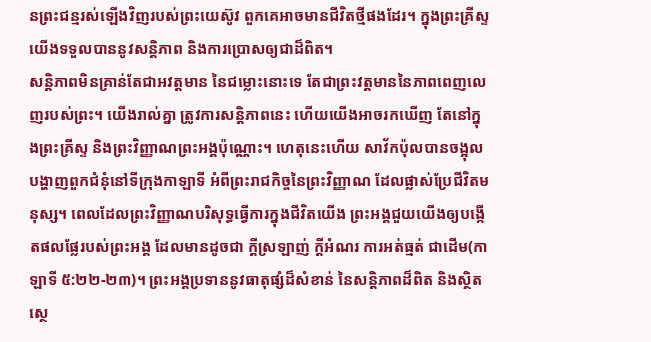នព្រះជន្មរស់ឡើងវិញរបស់ព្រះយេស៊ូវ ពួកគេអាចមានជីវិតថ្មីផងដែរ។ ក្នុងព្រះគ្រីស្ទ យើងទទួលបាននូវសន្តិភាព និងការប្រោសឲ្យជាដ៏ពិត។
សន្តិភាពមិនគ្រាន់តែជាអវត្តមាន នៃជម្លោះនោះទេ តែជាព្រះវត្តមាននៃភាពពេញលេញរបស់ព្រះ។ យើងរាល់គ្នា ត្រូវការសន្តិភាពនេះ ហើយយើងអាចរកឃើញ តែនៅក្នុងព្រះគ្រីស្ទ និងព្រះវិញ្ញាណព្រះអង្គប៉ុណ្ណោះ។ ហេតុនេះហើយ សាវ័កប៉ុលបានចង្អុលបង្ហាញពួកជំនុំនៅទីក្រុងកាឡាទី អំពីព្រះរាជកិច្ចនៃព្រះវិញ្ញាណ ដែលផ្លាស់ប្រែជីវិតមនុស្ស។ ពេលដែលព្រះវិញ្ញាណបរិសុទ្ធធ្វើការក្នុងជីវិតយើង ព្រះអង្គជួយយើងឲ្យបង្កើតផលផ្លែរបស់ព្រះអង្គ ដែលមានដូចជា ក្តីស្រឡាញ់ ក្តីអំណរ ការអត់ធ្មត់ ជាដើម(កាឡាទី ៥:២២-២៣)។ ព្រះអង្គប្រទាននូវធាតុផ្សំដ៏សំខាន់ នៃសន្តិភាពដ៏ពិត និងស្ថិតស្ថេ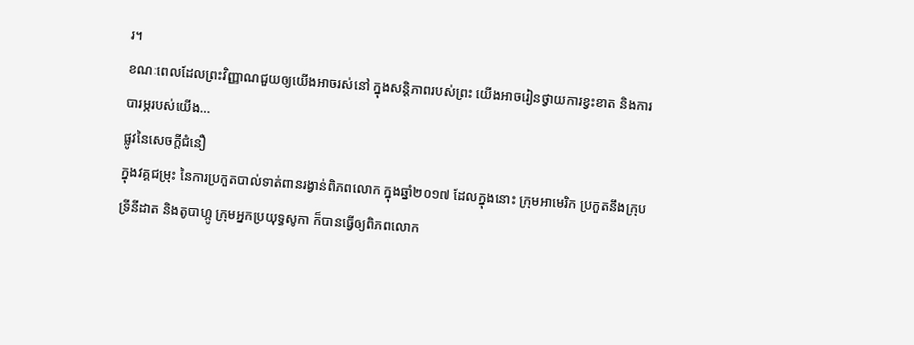រ។
ខណៈពេលដែលព្រះវិញ្ញាណជួយឲ្យយើងអាចរស់នៅ ក្នុងសន្តិភាពរបស់ព្រះ យើងអាចរៀនថ្វាយការខ្វះខាត និងការបារម្ភរបស់យើង…
ផ្លូវនៃសេចក្តីជំនឿ
ក្នុងវគ្គជម្រុះ នៃការប្រកួតបាល់ទាត់ពានរង្វាន់ពិភពលោក ក្នុងឆ្នាំ២០១៧ ដែលក្នុងនោះ ក្រុមអាមេរិក ប្រកួតនឹងក្រុបទ្រីនីដាត និងតូបាហ្កូ ក្រុមអ្នកប្រយុទ្ធសូកា ក៏បានធ្វើឲ្យពិភពលោក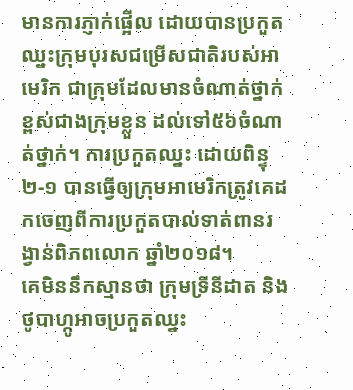មានការភ្ញាក់ផ្អើល ដោយបានប្រកួតឈ្នះក្រុមបុរសជម្រើសជាតិរបស់អាមេរិក ជាក្រុមដែលមានចំណាត់ថ្នាក់ខ្ពស់ជាងក្រុមខ្លួន ដល់ទៅ៥៦ចំណាត់ថ្នាក់។ ការប្រកួតឈ្នះ ដោយពិន្ទុ ២-១ បានធ្វើឲ្យក្រុមអាមេរិកត្រូវគេដកចេញពីការប្រកួតបាល់ទាត់ពានរង្វាន់ពិភពលោក ឆ្នាំ២០១៨។
គេមិននឹកស្មានថា ក្រុមទ្រីនីដាត និងថូបាហ្កូអាចប្រកួតឈ្នះ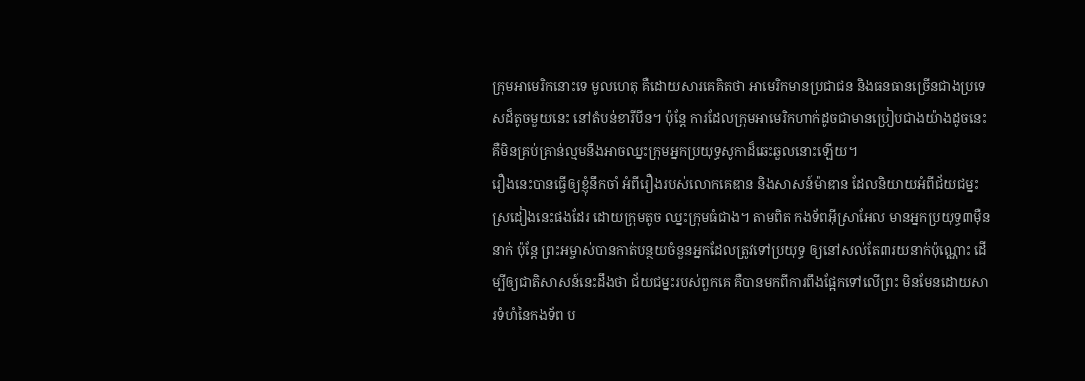ក្រុមអាមេរិកនោះទេ មូលហេតុ គឺដោយសារគេគិតថា អាមេរិកមានប្រជាជន និងធនធានច្រើនជាងប្រទេសដ៏តូចមួយនេះ នៅតំបន់ខារីបីន។ ប៉ុន្តែ ការដែលក្រុមអាមេរិកហាក់ដូចជាមានប្រៀបជាងយ៉ាងដូចនេះ គឺមិនគ្រប់គ្រាន់ល្មមនឹងអាចឈ្នះក្រុមអ្នកប្រយុទ្ធសូកាដ៏ឆេះឆួលនោះឡើយ។
រឿងនេះបានធ្វើឲ្យខ្ញុំនឹកចាំ អំពីរឿងរបស់លោកគេឌាន និងសាសន៍ម៉ាឌាន ដែលនិយាយអំពីជ័យជម្នះស្រដៀងនេះផងដែរ ដោយក្រុមតូច ឈ្នះក្រុមធំជាង។ តាមពិត កងទ័ពអ៊ីស្រាអែល មានអ្នកប្រយុទ្ធ៣ម៉ឺននាក់ ប៉ុន្តែ ព្រះអម្ចាស់បានកាត់បន្ថយចំនួនអ្នកដែលត្រូវទៅប្រយុទ្ធ ឲ្យនៅសល់តែ៣រយនាក់ប៉ុណ្ណោះ ដើម្បីឲ្យជាតិសាសន៍នេះដឹងថា ជ័យជម្នះរបស់ពួកគេ គឺបានមកពីការពឹងផ្អែកទៅលើព្រះ មិនមែនដោយសារទំហំនៃកងទ័ព ប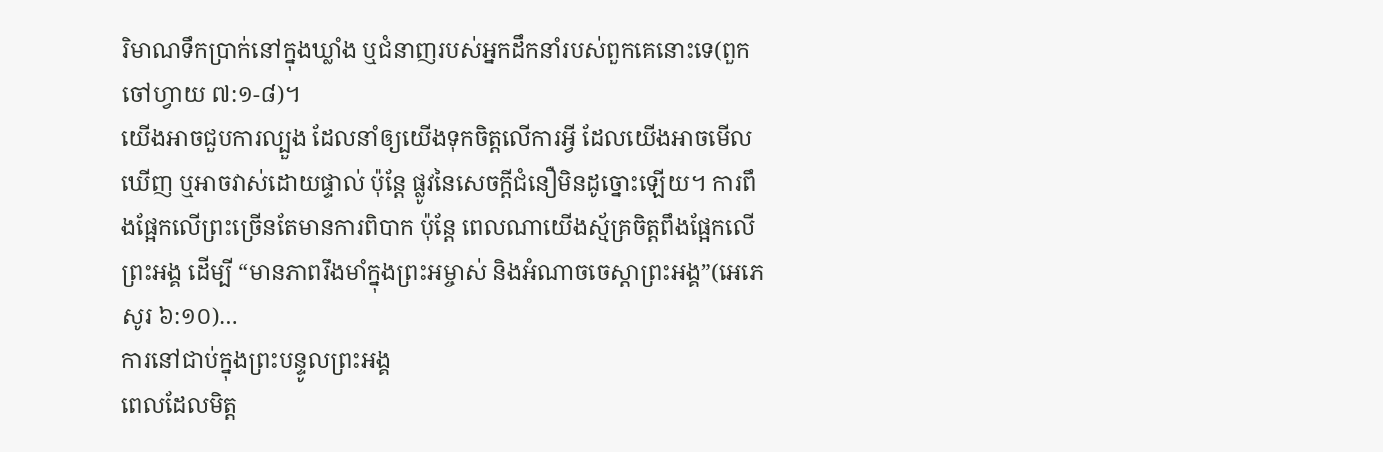រិមាណទឹកប្រាក់នៅក្នុងឃ្លាំង ឬជំនាញរបស់អ្នកដឹកនាំរបស់ពួកគេនោះទេ(ពួកចៅហ្វាយ ៧:១-៨)។
យើងអាចជួបការល្បួង ដែលនាំឲ្យយើងទុកចិត្តលើការអ្វី ដែលយើងអាចមើលឃើញ ឬអាចវាស់ដោយផ្ទាល់ ប៉ុន្តែ ផ្លូវនៃសេចក្តីជំនឿមិនដូច្នោះឡើយ។ ការពឹងផ្អែកលើព្រះច្រើនតែមានការពិបាក ប៉ុន្តែ ពេលណាយើងស្ម័គ្រចិត្តពឹងផ្អែកលើព្រះអង្គ ដើម្បី “មានភាពរឹងមាំក្នុងព្រះអម្ចាស់ និងអំណាចចេស្តាព្រះអង្គ”(អេភេសូរ ៦:១០)…
ការនៅជាប់ក្នុងព្រះបន្ទូលព្រះអង្គ
ពេលដែលមិត្ត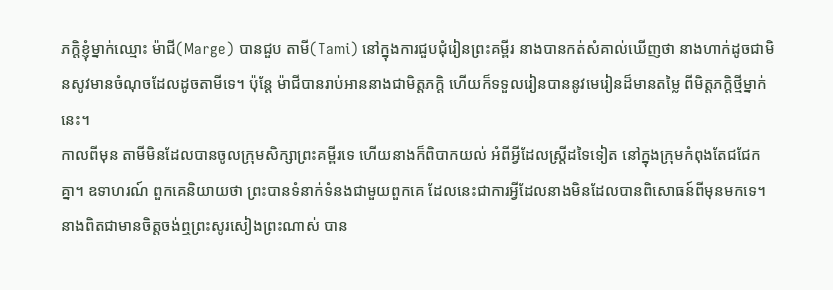ភក្តិខ្ញុំម្នាក់ឈ្មោះ ម៉ាជី(Marge) បានជួប តាមី(Tami) នៅក្នុងការជួបជុំរៀនព្រះគម្ពីរ នាងបានកត់សំគាល់ឃើញថា នាងហាក់ដូចជាមិនសូវមានចំណុចដែលដូចតាមីទេ។ ប៉ុន្តែ ម៉ាជីបានរាប់អាននាងជាមិត្តភក្តិ ហើយក៏ទទួលរៀនបាននូវមេរៀនដ៏មានតម្លៃ ពីមិត្តភក្តិថ្មីម្នាក់នេះ។
កាលពីមុន តាមីមិនដែលបានចូលក្រុមសិក្សាព្រះគម្ពីរទេ ហើយនាងក៏ពិបាកយល់ អំពីអ្វីដែលស្រ្តីដទៃទៀត នៅក្នុងក្រុមកំពុងតែជជែកគ្នា។ ឧទាហរណ៍ ពួកគេនិយាយថា ព្រះបានទំនាក់ទំនងជាមួយពួកគេ ដែលនេះជាការអ្វីដែលនាងមិនដែលបានពិសោធន៍ពីមុនមកទេ។
នាងពិតជាមានចិត្តចង់ឮព្រះសូរសៀងព្រះណាស់ បាន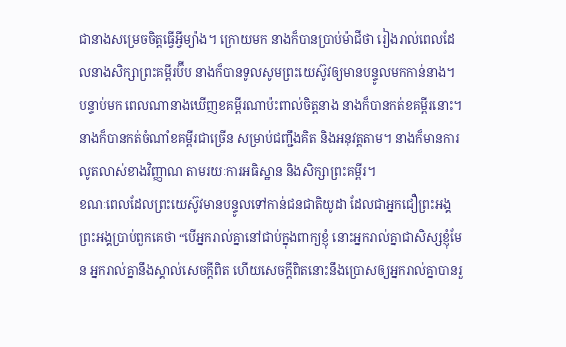ជានាងសម្រេចចិត្តធ្វើអ្វីម្យ៉ាង។ ក្រោយមក នាងក៏បានប្រាប់ម៉ាជីថា រៀងរាល់ពេលដែលនាងសិក្សាព្រះគម្ពីរប៊ីប នាងក៏បានទូលសូមព្រះយេស៊ូវឲ្យមានបន្ទូលមកកាន់នាង។ បន្ទាប់មក ពេលណានាងឃើញខគម្ពីរណាប៉ះពាល់ចិត្តនាង នាងក៏បានកត់ខគម្ពីរនោះ។ នាងក៏បានកត់ចំណាំខគម្ពីរជាច្រើន សម្រាប់ជញ្ជឹងគិត និងអនុវត្តតាម។ នាងក៏មានការលូតលាស់ខាងវិញ្ញាណ តាមរយៈការអធិស្ឋាន និងសិក្សាព្រះគម្ពីរ។
ខណៈពេលដែលព្រះយេស៊ូវមានបន្ទូលទៅកាន់ជនជាតិយូដា ដែលជាអ្នកជឿព្រះអង្គ ព្រះអង្គប្រាប់ពួកគេថា “បើអ្នករាល់គ្នានៅជាប់ក្នុងពាក្យខ្ញុំ នោះអ្នករាល់គ្នាជាសិស្សខ្ញុំមែន អ្នករាល់គ្នានឹងស្គាល់សេចក្តីពិត ហើយសេចក្តីពិតនោះនឹងប្រោសឲ្យអ្នករាល់គ្នាបានរួ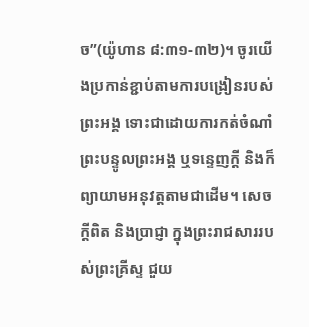ច”(យ៉ូហាន ៨:៣១-៣២)។ ចូរយើងប្រកាន់ខ្ជាប់តាមការបង្រៀនរបស់ព្រះអង្គ ទោះជាដោយការកត់ចំណាំព្រះបន្ទូលព្រះអង្គ ឬទន្ទេញក្តី និងក៏ព្យាយាមអនុវត្តតាមជាដើម។ សេចក្តីពិត និងប្រាជ្ញា ក្នុងព្រះរាជសាររបស់ព្រះគ្រីស្ទ ជួយ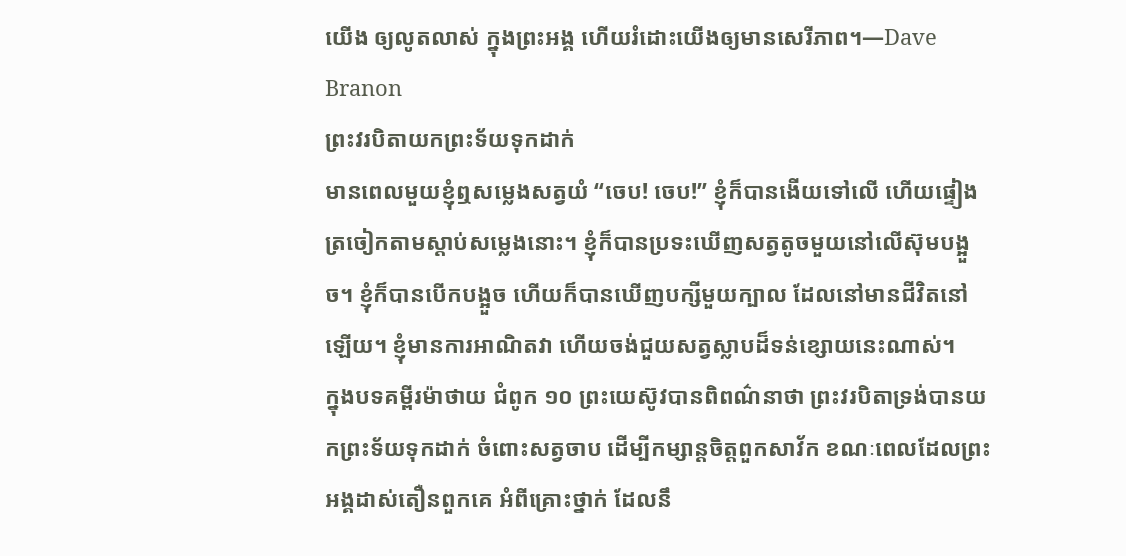យើង ឲ្យលូតលាស់ ក្នុងព្រះអង្គ ហើយរំដោះយើងឲ្យមានសេរីភាព។—Dave Branon
ព្រះវរបិតាយកព្រះទ័យទុកដាក់
មានពេលមួយខ្ញុំឮសម្លេងសត្វយំ “ចេប! ចេប!” ខ្ញុំក៏បានងើយទៅលើ ហើយផ្ទៀងត្រចៀកតាមស្តាប់សម្លេងនោះ។ ខ្ញុំក៏បានប្រទះឃើញសត្វតូចមួយនៅលើស៊ុមបង្អួច។ ខ្ញុំក៏បានបើកបង្អួច ហើយក៏បានឃើញបក្សីមួយក្បាល ដែលនៅមានជីវិតនៅឡើយ។ ខ្ញុំមានការអាណិតវា ហើយចង់ជួយសត្វស្លាបដ៏ទន់ខ្សោយនេះណាស់។
ក្នុងបទគម្ពីរម៉ាថាយ ជំពូក ១០ ព្រះយេស៊ូវបានពិពណ៌នាថា ព្រះវរបិតាទ្រង់បានយកព្រះទ័យទុកដាក់ ចំពោះសត្វចាប ដើម្បីកម្សាន្តចិត្តពួកសាវ័ក ខណៈពេលដែលព្រះអង្គដាស់តឿនពួកគេ អំពីគ្រោះថ្នាក់ ដែលនឹ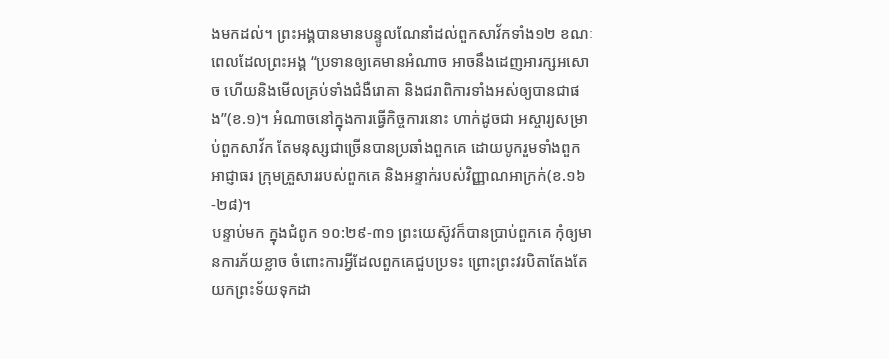ងមកដល់។ ព្រះអង្គបានមានបន្ទូលណែនាំដល់ពួកសាវ័កទាំង១២ ខណៈពេលដែលព្រះអង្គ “ប្រទានឲ្យគេមានអំណាច អាចនឹងដេញអារក្សអសោច ហើយនិងមើលគ្រប់ទាំងជំងឺរោគា និងជរាពិការទាំងអស់ឲ្យបានជាផង”(ខ.១)។ អំណាចនៅក្នុងការធ្វើកិច្ចការនោះ ហាក់ដូចជា អស្ចារ្យសម្រាប់ពួកសាវ័ក តែមនុស្សជាច្រើនបានប្រឆាំងពួកគេ ដោយបូករួមទាំងពួកអាជ្ញាធរ ក្រុមគ្រួសាររបស់ពួកគេ និងអន្ទាក់របស់វិញ្ញាណអាក្រក់(ខ.១៦-២៨)។
បន្ទាប់មក ក្នុងជំពូក ១០:២៩-៣១ ព្រះយេស៊ូវក៏បានប្រាប់ពួកគេ កុំឲ្យមានការភ័យខ្លាច ចំពោះការអ្វីដែលពួកគេជួបប្រទះ ព្រោះព្រះវរបិតាតែងតែយកព្រះទ័យទុកដា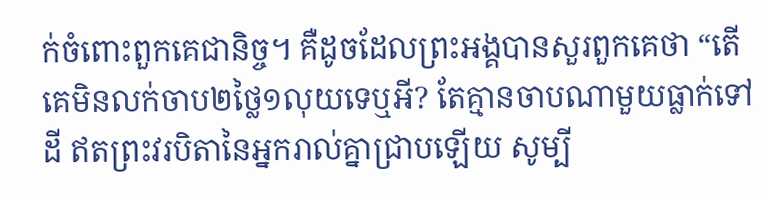ក់ចំពោះពួកគេជានិច្ច។ គឺដូចដែលព្រះអង្គបានសួរពួកគេថា “តើគេមិនលក់ចាប២ថ្លៃ១លុយទេឬអី? តែគ្មានចាបណាមួយធ្លាក់ទៅដី ឥតព្រះវរបិតានៃអ្នករាល់គ្នាជ្រាបឡើយ សូម្បី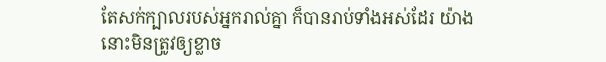តែសក់ក្បាលរបស់អ្នករាល់គ្នា ក៏បានរាប់ទាំងអស់ដែរ យ៉ាងនោះមិនត្រូវឲ្យខ្លាច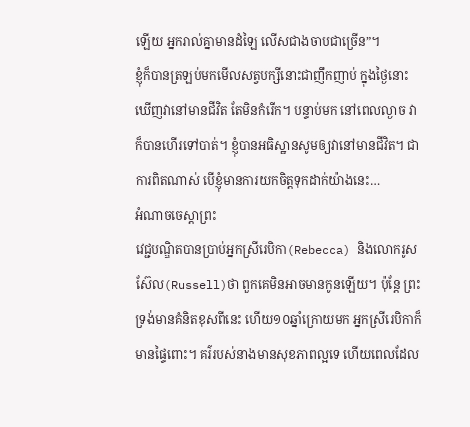ឡើយ អ្នករាល់គ្នាមានដំឡៃ លើសជាងចាបជាច្រើន”។
ខ្ញុំក៏បានត្រឡប់មកមើលសត្វបក្សីនោះជាញឹកញាប់ ក្នុងថ្ងៃនោះ ឃើញវានៅមានជីវិត តែមិនកំរើក។ បន្ទាប់មក នៅពេលល្ងាច វាក៏បានហើរទៅបាត់។ ខ្ញុំបានអធិស្ឋានសូមឲ្យវានៅមានជីវិត។ ជាការពិតណាស់ បើខ្ញុំមានការយកចិត្តទុកដាក់យ៉ាងនេះ…
អំណាចចេស្តាព្រះ
វេជ្ជបណ្ឌិតបានប្រាប់អ្នកស្រីរេបិកា(Rebecca) និងលោករូសស៊ែល(Russell)ថា ពួកគេមិនអាចមានកូនឡើយ។ ប៉ុន្តែ ព្រះទ្រង់មានគំនិតខុសពីនេះ ហើយ១០ឆ្នាំក្រោយមក អ្នកស្រីរេបិកាក៏មានផ្ទៃពោះ។ គរ៌របស់នាងមានសុខភាពល្អទេ ហើយពេលដែល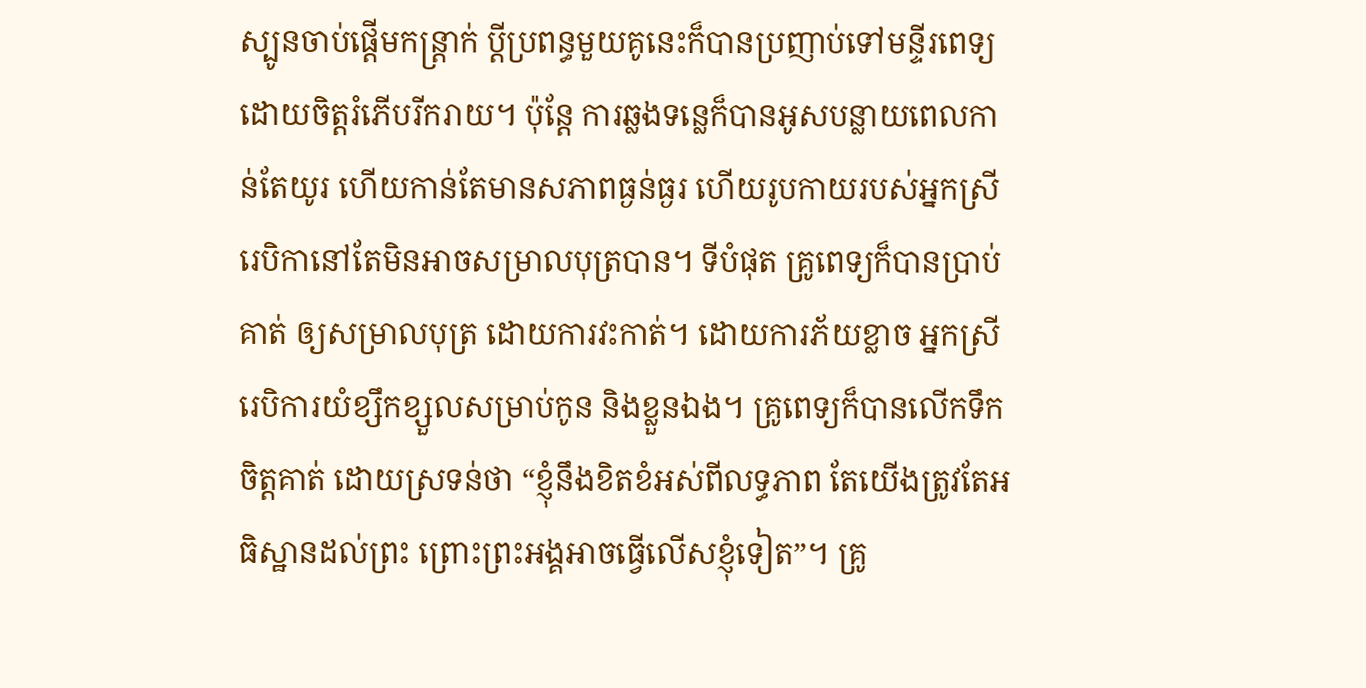ស្បូនចាប់ផ្តើមកន្រ្តាក់ ប្តីប្រពន្ធមួយគូនេះក៏បានប្រញាប់ទៅមន្ទីរពេទ្យដោយចិត្តរំភើបរីករាយ។ ប៉ុន្តែ ការឆ្លងទន្លេក៏បានអូសបន្លាយពេលកាន់តែយូរ ហើយកាន់តែមានសភាពធ្ងន់ធ្ងរ ហើយរូបកាយរបស់អ្នកស្រីរេបិកានៅតែមិនអាចសម្រាលបុត្របាន។ ទីបំផុត គ្រូពេទ្យក៏បានប្រាប់គាត់ ឲ្យសម្រាលបុត្រ ដោយការវះកាត់។ ដោយការភ័យខ្លាច អ្នកស្រីរេបិការយំខ្សឹកខ្សួលសម្រាប់កូន និងខ្លួនឯង។ គ្រូពេទ្យក៏បានលើកទឹកចិត្តគាត់ ដោយស្រទន់ថា “ខ្ញុំនឹងខិតខំអស់ពីលទ្ធភាព តែយើងត្រូវតែអធិស្ឋានដល់ព្រះ ព្រោះព្រះអង្គអាចធ្វើលើសខ្ញុំទៀត”។ គ្រូ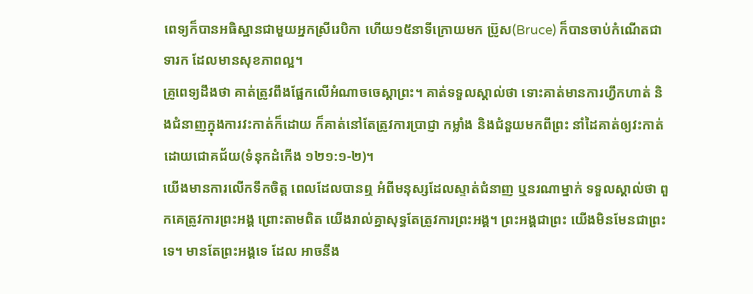ពេទ្យក៏បានអធិស្ឋានជាមួយអ្នកស្រីរេបិកា ហើយ១៥នាទីក្រោយមក ប្រ៊ូស(Bruce) ក៏បានចាប់កំណើតជាទារក ដែលមានសុខភាពល្អ។
គ្រូពេទ្យដឹងថា គាត់ត្រូវពឹងផ្អែកលើអំណាចចេស្តាព្រះ។ គាត់ទទួលស្គាល់ថា ទោះគាត់មានការហ្វឹកហាត់ និងជំនាញក្នុងការវះកាត់ក៏ដោយ ក៏គាត់នៅតែត្រូវការប្រាជ្ញា កម្លាំង និងជំនួយមកពីព្រះ នាំដៃគាត់ឲ្យវះកាត់ដោយជោគជ័យ(ទំនុកដំកើង ១២១:១-២)។
យើងមានការលើកទឹកចិត្ត ពេលដែលបានឮ អំពីមនុស្សដែលស្ទាត់ជំនាញ ឬនរណាម្នាក់ ទទួលស្គាល់ថា ពួកគេត្រូវការព្រះអង្គ ព្រោះតាមពិត យើងរាល់គ្នាសុទ្ធតែត្រូវការព្រះអង្គ។ ព្រះអង្គជាព្រះ យើងមិនមែនជាព្រះទេ។ មានតែព្រះអង្គទេ ដែល អាចនឹង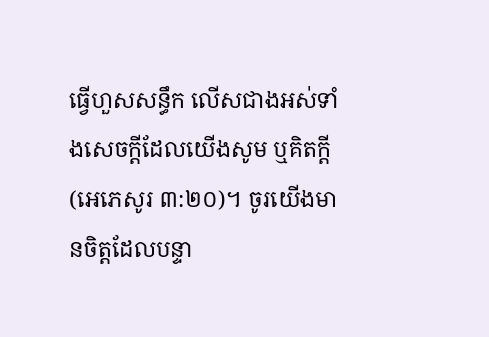ធ្វើហួសសន្ធឹក លើសជាងអស់ទាំងសេចក្តីដែលយើងសូម ឬគិតក្តី (អេភេសូរ ៣:២០)។ ចូរយើងមានចិត្តដែលបន្ទា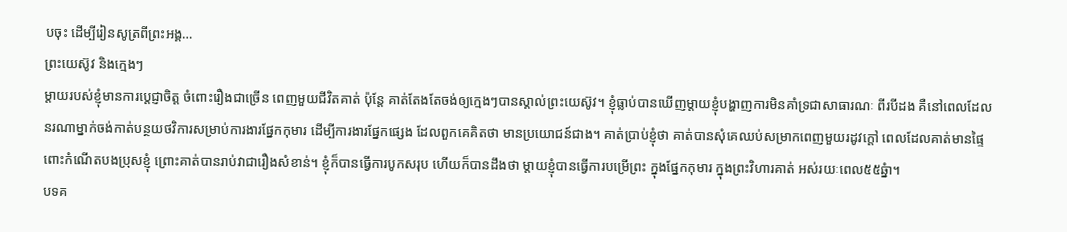បចុះ ដើម្បីរៀនសូត្រពីព្រះអង្គ…
ព្រះយេស៊ូវ និងក្មេងៗ
ម្តាយរបស់ខ្ញុំមានការប្ដេជ្ញាចិត្ត ចំពោះរឿងជាច្រើន ពេញមួយជីវិតគាត់ ប៉ុន្តែ គាត់តែងតែចង់ឲ្យក្មេងៗបានស្គាល់ព្រះយេស៊ូវ។ ខ្ញុំធ្លាប់បានឃើញម្តាយខ្ញុំបង្ហាញការមិនគាំទ្រជាសាធារណៈ ពីរបីដង គឺនៅពេលដែលនរណាម្នាក់ចង់កាត់បន្ថយថវិការសម្រាប់ការងារផ្នែកកុមារ ដើម្បីការងារផ្នែកផ្សេង ដែលពួកគេគិតថា មានប្រយោជន៍ជាង។ គាត់ប្រាប់ខ្ញុំថា គាត់បានសុំគេឈប់សម្រាកពេញមួយរដូវក្តៅ ពេលដែលគាត់មានផ្ទៃពោះកំណើតបងប្រុសខ្ញុំ ព្រោះគាត់បានរាប់វាជារឿងសំខាន់។ ខ្ញុំក៏បានធ្វើការបូកសរុប ហើយក៏បានដឹងថា ម្តាយខ្ញុំបានធ្វើការបម្រើព្រះ ក្នុងផ្នែកកុមារ ក្នុងព្រះវិហារគាត់ អស់រយៈពេល៥៥ឆ្នំា។
បទគ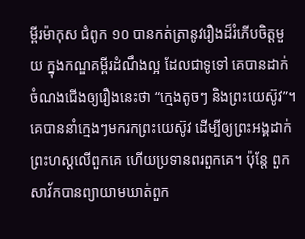ម្ពីរម៉ាកុស ជំពូក ១០ បានកត់ត្រានូវរឿងដ៏រំភើបចិត្តមួយ ក្នុងកណ្ឌគម្ពីរដំណឹងល្អ ដែលជាទូទៅ គេបានដាក់ចំណងជើងឲ្យរឿងនេះថា “ក្មេងតូចៗ និងព្រះយេស៊ូវ”។ គេបាននាំក្មេងៗមករកព្រះយេស៊ូវ ដើម្បីឲ្យព្រះអង្គដាក់ព្រះហស្តលើពួកគេ ហើយប្រទានពរពួកគេ។ ប៉ុន្តែ ពួកសាវ័កបានព្យាយាមឃាត់ពួក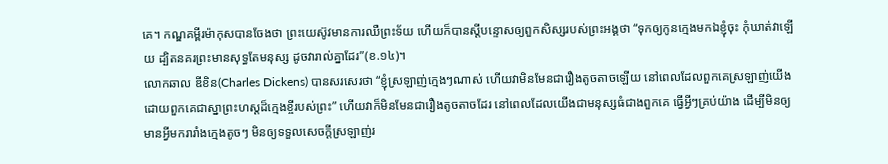គេ។ កណ្ឌគម្ពីរម៉ាកុសបានចែងថា ព្រះយេស៊ូវមានការឈឺព្រះទ័យ ហើយក៏បានស្តីបន្ទោសឲ្យពួកសិស្សរបស់ព្រះអង្គថា “ទុកឲ្យកូនក្មេងមកឯខ្ញុំចុះ កុំឃាត់វាឡើយ ដ្បិតនគរព្រះមានសុទ្ធតែមនុស្ស ដូចវារាល់គ្នាដែរ”(ខ.១៤)។
លោកឆាល ឌីខិន(Charles Dickens) បានសរសេរថា “ខ្ញុំស្រឡាញ់ក្មេងៗណាស់ ហើយវាមិនមែនជារឿងតូចតាចឡើយ នៅពេលដែលពួកគេស្រឡាញ់យើង ដោយពួកគេជាស្នាព្រះហស្តដ៏ក្មេងខ្ចីរបស់ព្រះ” ហើយវាក៏មិនមែនជារឿងតូចតាចដែរ នៅពេលដែលយើងជាមនុស្សធំជាងពួកគេ ធ្វើអ្វីៗគ្រប់យ៉ាង ដើម្បីមិនឲ្យមានអ្វីមករារាំងក្មេងតូចៗ មិនឲ្យទទួលសេចក្តីស្រឡាញ់រ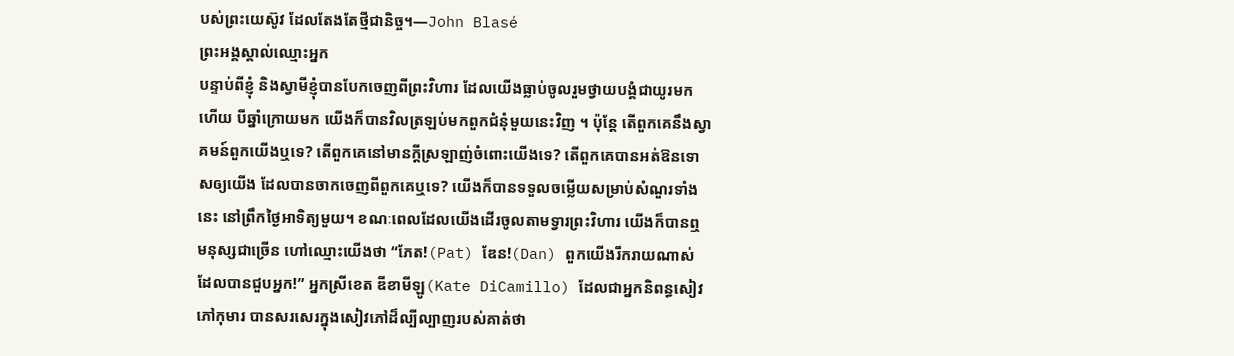បស់ព្រះយេស៊ូវ ដែលតែងតែថ្មីជានិច្ច។—John Blasé
ព្រះអង្គស្គាល់ឈ្មោះអ្នក
បន្ទាប់ពីខ្ញុំ និងស្វាមីខ្ញុំបានបែកចេញពីព្រះវិហារ ដែលយើងធ្លាប់ចូលរួមថ្វាយបង្គំជាយូរមកហើយ បីឆ្នាំក្រោយមក យើងក៏បានវិលត្រឡប់មកពួកជំនុំមួយនេះវិញ ។ ប៉ុន្តែ តើពួកគេនឹងស្វាគមន៍ពួកយើងឬទេ? តើពួកគេនៅមានក្តីស្រឡាញ់ចំពោះយើងទេ? តើពួកគេបានអត់ឱនទោសឲ្យយើង ដែលបានចាកចេញពីពួកគេឬទេ? យើងក៏បានទទួលចម្លើយសម្រាប់សំណួរទាំងនេះ នៅព្រឹកថ្ងៃអាទិត្យមួយ។ ខណៈពេលដែលយើងដើរចូលតាមទ្វារព្រះវិហារ យើងក៏បានឮមនុស្សជាច្រើន ហៅឈ្មោះយើងថា “ភែត!(Pat) ឌែន!(Dan) ពួកយើងរីករាយណាស់ ដែលបានជួបអ្នក!” អ្នកស្រីខេត ឌីខាមីឡូ(Kate DiCamillo) ដែលជាអ្នកនិពន្ធសៀវភៅកុមារ បានសរសេរក្នុងសៀវភៅដ៏ល្បីល្បាញរបស់គាត់ថា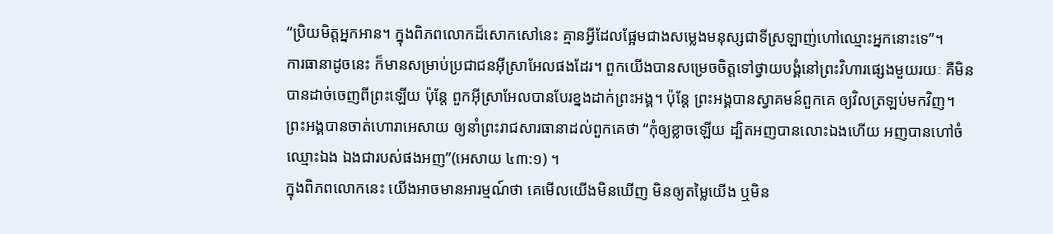“ប្រិយមិត្តអ្នកអាន។ ក្នុងពិភពលោកដ៏សោកសៅនេះ គ្មានអ្វីដែលផ្អែមជាងសម្លេងមនុស្សជាទីស្រឡាញ់ហៅឈ្មោះអ្នកនោះទេ”។
ការធានាដូចនេះ ក៏មានសម្រាប់ប្រជាជនអ៊ីស្រាអែលផងដែរ។ ពួកយើងបានសម្រេចចិត្តទៅថ្វាយបង្គំនៅព្រះវិហារផ្សេងមួយរយៈ គឺមិនបានដាច់ចេញពីព្រះឡើយ ប៉ុន្តែ ពួកអ៊ីស្រាអែលបានបែរខ្នងដាក់ព្រះអង្គ។ ប៉ុន្តែ ព្រះអង្គបានស្វាគមន៍ពួកគេ ឲ្យវិលត្រឡប់មកវិញ។ ព្រះអង្គបានចាត់ហោរាអេសាយ ឲ្យនាំព្រះរាជសារធានាដល់ពួកគេថា “កុំឲ្យខ្លាចឡើយ ដ្បិតអញបានលោះឯងហើយ អញបានហៅចំឈ្មោះឯង ឯងជារបស់ផងអញ”(អេសាយ ៤៣:១) ។
ក្នុងពិភពលោកនេះ យើងអាចមានអារម្មណ៍ថា គេមើលយើងមិនឃើញ មិនឲ្យតម្លៃយើង ឬមិន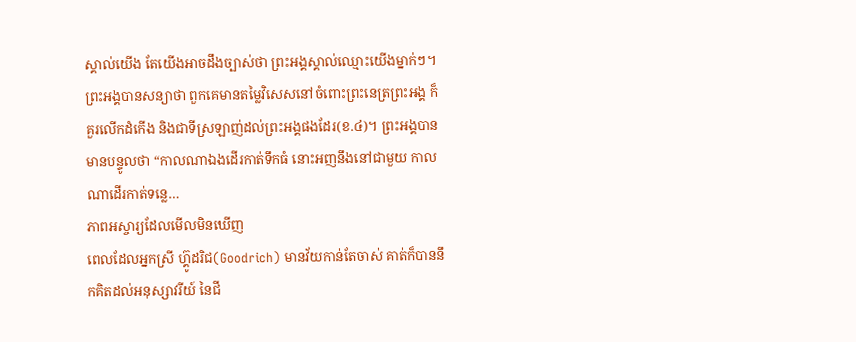ស្គាល់យើង តែយើងអាចដឹងច្បាស់ថា ព្រះអង្គស្គាល់ឈ្មោះយើងម្នាក់ៗ។ ព្រះអង្គបានសន្យាថា ពួកគេមានតម្លៃវិសេសនៅចំពោះព្រះនេត្រព្រះអង្គ ក៏គួរលើកដំកើង និងជាទីស្រឡាញ់ដល់ព្រះអង្គផងដែរ(ខ.៤)។ ព្រះអង្គបានមានបន្ទូលថា “កាលណាឯងដើរកាត់ទឹកធំ នោះអញនឹងនៅជាមួយ កាលណាដើរកាត់ទន្លេ…
ភាពអស្ចារ្យដែលមើលមិនឃើញ
ពេលដែលអ្នកស្រី ហ្គ៊ូដរិជ(Goodrich) មានវ័យកាន់តែចាស់ គាត់ក៏បាននឹកគិតដល់អនុស្សាវរីយ៍ នៃជី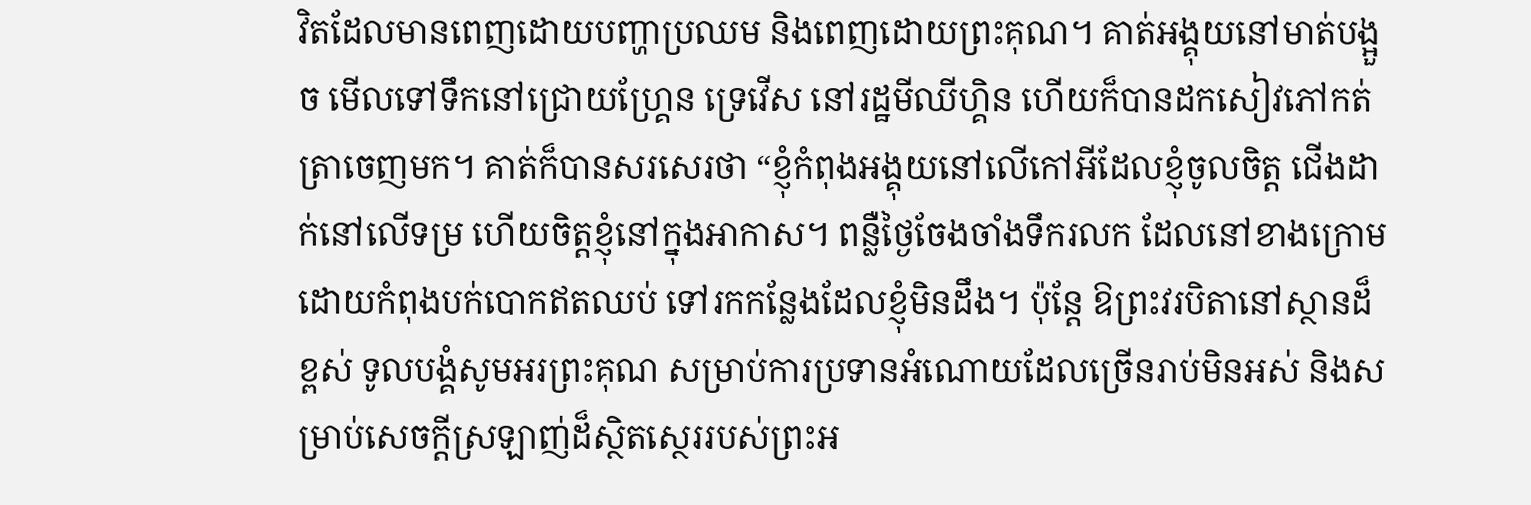វិតដែលមានពេញដោយបញ្ហាប្រឈម និងពេញដោយព្រះគុណ។ គាត់អង្គុយនៅមាត់បង្អួច មើលទៅទឹកនៅជ្រោយហ្គ្រែន ទ្រេវើស នៅរដ្ឋមីឈីហ្គិន ហើយក៏បានដកសៀវភៅកត់ត្រាចេញមក។ គាត់ក៏បានសរសេរថា “ខ្ញុំកំពុងអង្គុយនៅលើកៅអីដែលខ្ញុំចូលចិត្ត ជើងដាក់នៅលើទម្រ ហើយចិត្តខ្ញុំនៅក្នុងអាកាស។ ពន្លឺថ្ងៃចែងចាំងទឹករលក ដែលនៅខាងក្រោម ដោយកំពុងបក់បោកឥតឈប់ ទៅរកកន្លែងដែលខ្ញុំមិនដឹង។ ប៉ុន្តែ ឱព្រះវរបិតានៅស្ថានដ៏ខ្ពស់ ទូលបង្គំសូមអរព្រះគុណ សម្រាប់ការប្រទានអំណោយដែលច្រើនរាប់មិនអស់ និងសម្រាប់សេចក្តីស្រឡាញ់ដ៏ស្ថិតស្ថេររបស់ព្រះអ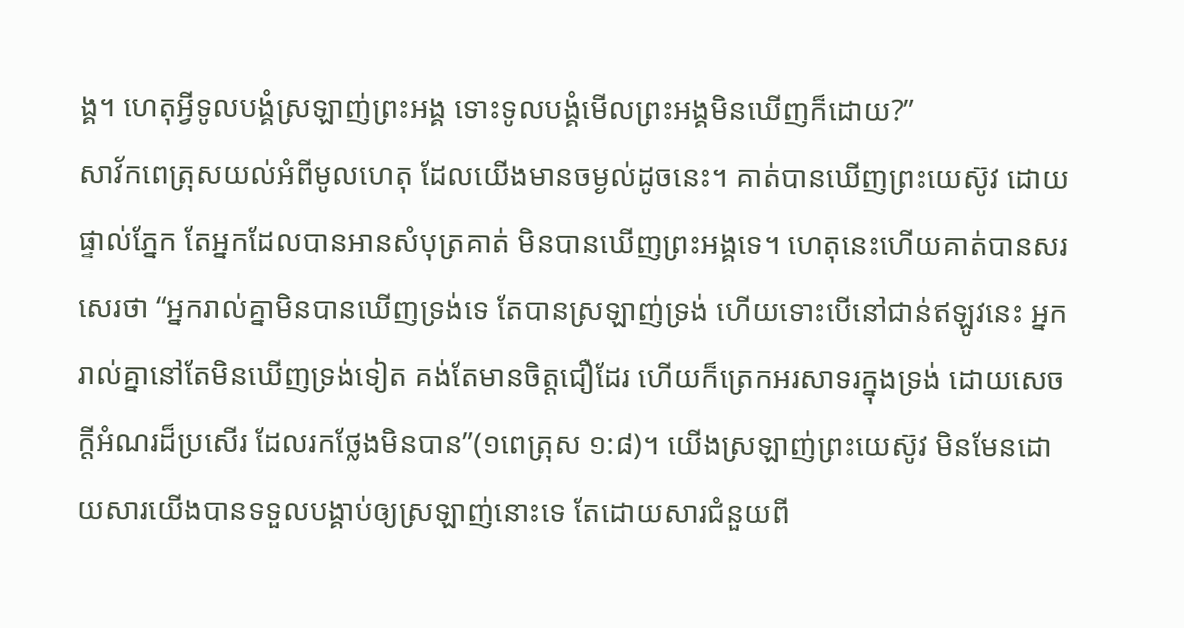ង្គ។ ហេតុអ្វីទូលបង្គំស្រឡាញ់ព្រះអង្គ ទោះទូលបង្គំមើលព្រះអង្គមិនឃើញក៏ដោយ?”
សាវ័កពេត្រុសយល់អំពីមូលហេតុ ដែលយើងមានចម្ងល់ដូចនេះ។ គាត់បានឃើញព្រះយេស៊ូវ ដោយផ្ទាល់ភ្នែក តែអ្នកដែលបានអានសំបុត្រគាត់ មិនបានឃើញព្រះអង្គទេ។ ហេតុនេះហើយគាត់បានសរសេរថា “អ្នករាល់គ្នាមិនបានឃើញទ្រង់ទេ តែបានស្រឡាញ់ទ្រង់ ហើយទោះបើនៅជាន់ឥឡូវនេះ អ្នករាល់គ្នានៅតែមិនឃើញទ្រង់ទៀត គង់តែមានចិត្តជឿដែរ ហើយក៏ត្រេកអរសាទរក្នុងទ្រង់ ដោយសេចក្តីអំណរដ៏ប្រសើរ ដែលរកថ្លែងមិនបាន”(១ពេត្រុស ១:៨)។ យើងស្រឡាញ់ព្រះយេស៊ូវ មិនមែនដោយសារយើងបានទទួលបង្គាប់ឲ្យស្រឡាញ់នោះទេ តែដោយសារជំនួយពី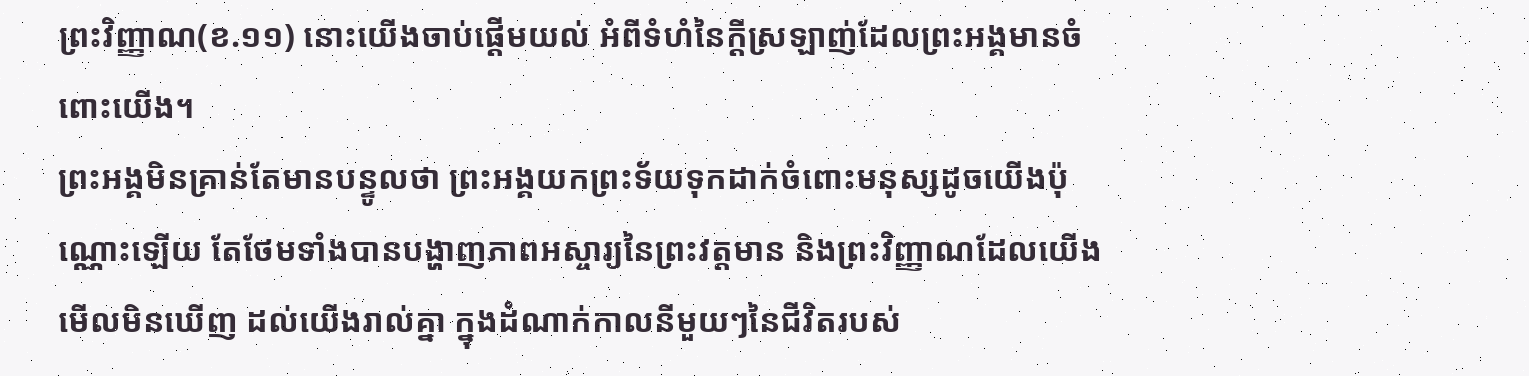ព្រះវិញ្ញាណ(ខ.១១) នោះយើងចាប់ផ្តើមយល់ អំពីទំហំនៃក្តីស្រឡាញ់ដែលព្រះអង្គមានចំពោះយើង។
ព្រះអង្គមិនគ្រាន់តែមានបន្ទូលថា ព្រះអង្គយកព្រះទ័យទុកដាក់ចំពោះមនុស្សដូចយើងប៉ុណ្ណោះឡើយ តែថែមទាំងបានបង្ហាញភាពអស្ចារ្យនៃព្រះវត្តមាន និងព្រះវិញ្ញាណដែលយើងមើលមិនឃើញ ដល់យើងរាល់គ្នា ក្នុងដំណាក់កាលនីមួយៗនៃជីវិតរបស់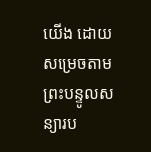យើង ដោយសម្រេចតាមព្រះបន្ទូលសន្យារប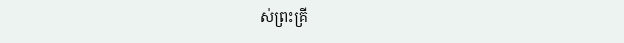ស់ព្រះគ្រី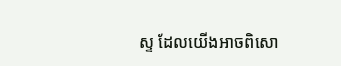ស្ទ ដែលយើងអាចពិសោ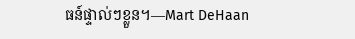ធន៍ផ្ទាល់ៗខ្លួន។—Mart DeHaan